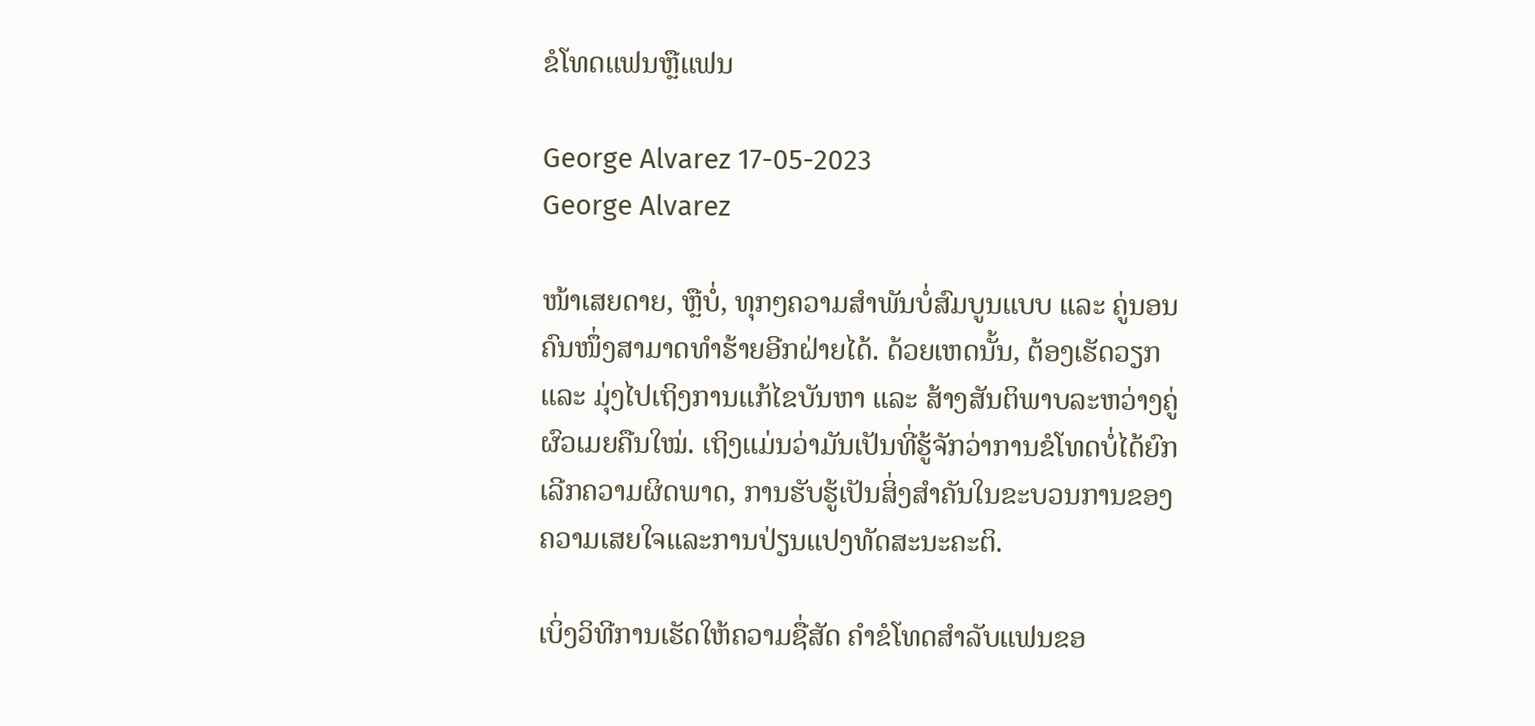ຂໍໂທດແຟນຫຼືແຟນ

George Alvarez 17-05-2023
George Alvarez

ໜ້າເສຍດາຍ, ຫຼືບໍ່, ທຸກໆຄວາມສຳພັນບໍ່ສົມບູນແບບ ແລະ ຄູ່ນອນຄົນໜຶ່ງສາມາດທຳຮ້າຍອີກຝ່າຍໄດ້. ດ້ວຍເຫດນັ້ນ, ຕ້ອງເຮັດວຽກ ແລະ ມຸ່ງໄປເຖິງການແກ້ໄຂບັນຫາ ແລະ ສ້າງສັນຕິພາບລະຫວ່າງຄູ່ຜົວເມຍຄືນໃໝ່. ເຖິງແມ່ນວ່າມັນເປັນທີ່ຮູ້ຈັກວ່າການຂໍໂທດບໍ່ໄດ້ຍົກເລີກຄວາມຜິດພາດ, ການຮັບຮູ້ເປັນສິ່ງສໍາຄັນໃນຂະບວນການຂອງຄວາມເສຍໃຈແລະການປ່ຽນແປງທັດສະນະຄະຕິ.

ເບິ່ງວິທີການເຮັດໃຫ້ຄວາມຊື່ສັດ ຄໍາຂໍໂທດສໍາລັບແຟນຂອ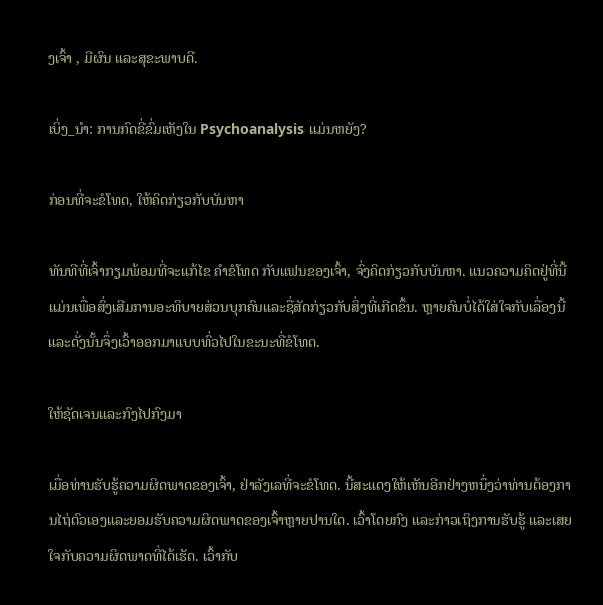ງເຈົ້າ , ມີຜົນ ແລະສຸຂະພາບດີ.

ເບິ່ງ_ນຳ: ການກົດຂີ່ຂົ່ມເຫັງໃນ Psychoanalysis ແມ່ນຫຍັງ?

ກ່ອນທີ່ຈະຂໍໂທດ, ໃຫ້ຄິດກ່ຽວກັບບັນຫາ

ທັນທີທີ່ເຈົ້າກຽມພ້ອມທີ່ຈະແກ້ໄຂ ຄໍາຂໍໂທດ ກັບແຟນຂອງເຈົ້າ, ຈົ່ງຄິດກ່ຽວກັບບັນຫາ. ແນວຄວາມຄິດຢູ່ທີ່ນີ້ແມ່ນເພື່ອສົ່ງເສີມການອະທິບາຍສ່ວນບຸກຄົນແລະຊື່ສັດກ່ຽວກັບສິ່ງທີ່ເກີດຂຶ້ນ. ຫຼາຍຄົນບໍ່ໄດ້ໃສ່ໃຈກັບເລື່ອງນີ້ ແລະດັ່ງນັ້ນຈຶ່ງເວົ້າອອກມາແບບທົ່ວໄປໃນຂະນະທີ່ຂໍໂທດ.

ໃຫ້ຊັດເຈນແລະກົງໄປກົງມາ

ເມື່ອທ່ານຮັບຮູ້ຄວາມຜິດພາດຂອງເຈົ້າ, ຢ່າລັງເລທີ່ຈະຂໍໂທດ. ນີ້ສະແດງໃຫ້ເຫັນອີກຢ່າງຫນຶ່ງວ່າທ່ານຕ້ອງການໄຖ່ຕົວເອງແລະຍອມຮັບຄວາມຜິດພາດຂອງເຈົ້າຫຼາຍປານໃດ. ເວົ້າໂດຍກົງ ແລະກ່າວເຖິງການຮັບຮູ້ ແລະເສຍໃຈກັບຄວາມຜິດພາດທີ່ໄດ້ເຮັດ. ເວົ້າກັບ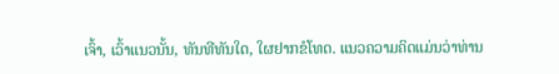ເຈົ້າ, ເວົ້າແນວນັ້ນ, ທັນທີທັນໃດ, ໃຜຢາກຂໍໂທດ. ແນວຄວາມຄິດແມ່ນວ່າທ່ານ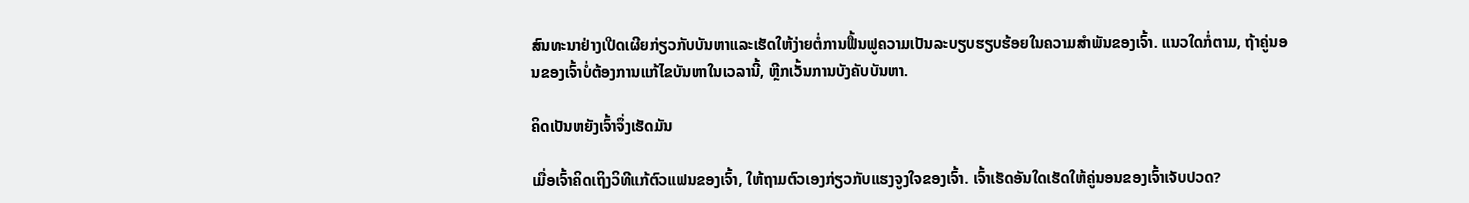ສົນທະນາຢ່າງເປີດເຜີຍກ່ຽວກັບບັນຫາແລະເຮັດໃຫ້ງ່າຍຕໍ່ການຟື້ນຟູຄວາມເປັນລະບຽບຮຽບຮ້ອຍໃນຄວາມສໍາພັນຂອງເຈົ້າ. ແນວໃດກໍ່ຕາມ, ຖ້າຄູ່ນອນຂອງເຈົ້າບໍ່ຕ້ອງການແກ້ໄຂບັນຫາໃນເວລານີ້, ຫຼີກເວັ້ນການບັງຄັບບັນຫາ.

ຄິດເປັນຫຍັງເຈົ້າຈຶ່ງເຮັດມັນ

ເມື່ອເຈົ້າຄິດເຖິງວິທີແກ້ຕົວແຟນຂອງເຈົ້າ, ໃຫ້ຖາມຕົວເອງກ່ຽວກັບແຮງຈູງໃຈຂອງເຈົ້າ. ເຈົ້າເຮັດອັນໃດເຮັດໃຫ້ຄູ່ນອນຂອງເຈົ້າເຈັບປວດ?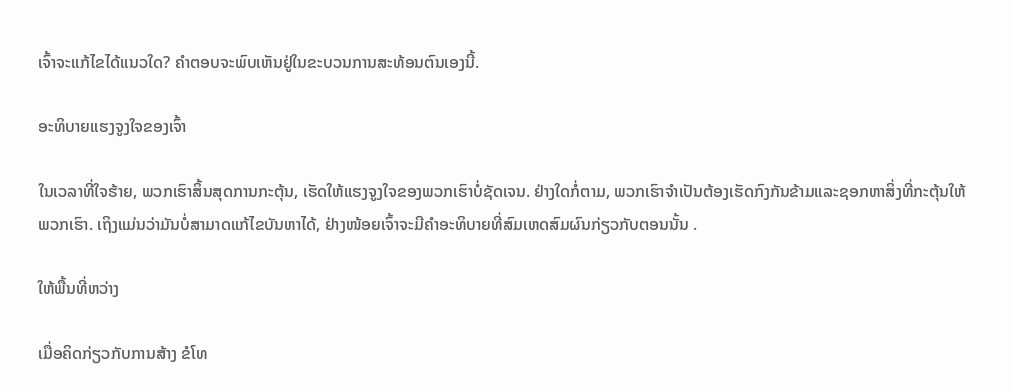ເຈົ້າຈະແກ້ໄຂໄດ້ແນວໃດ? ຄໍາຕອບຈະພົບເຫັນຢູ່ໃນຂະບວນການສະທ້ອນຕົນເອງນີ້.

ອະທິບາຍແຮງຈູງໃຈຂອງເຈົ້າ

ໃນເວລາທີ່ໃຈຮ້າຍ, ພວກເຮົາສິ້ນສຸດການກະຕຸ້ນ, ເຮັດໃຫ້ແຮງຈູງໃຈຂອງພວກເຮົາບໍ່ຊັດເຈນ. ຢ່າງໃດກໍ່ຕາມ, ພວກເຮົາຈໍາເປັນຕ້ອງເຮັດກົງກັນຂ້າມແລະຊອກຫາສິ່ງທີ່ກະຕຸ້ນໃຫ້ພວກເຮົາ. ເຖິງແມ່ນວ່າມັນບໍ່ສາມາດແກ້ໄຂບັນຫາໄດ້, ຢ່າງໜ້ອຍເຈົ້າຈະມີຄຳອະທິບາຍທີ່ສົມເຫດສົມຜົນກ່ຽວກັບຕອນນັ້ນ .

ໃຫ້ພື້ນທີ່ຫວ່າງ

ເມື່ອຄິດກ່ຽວກັບການສ້າງ ຂໍໂທ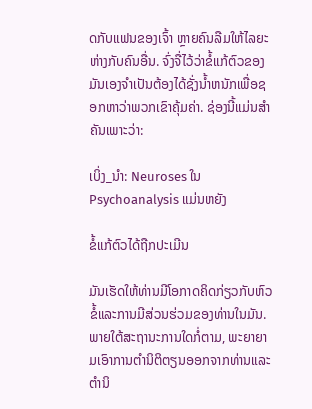ດກັບແຟນຂອງເຈົ້າ ຫຼາຍຄົນລືມໃຫ້ໄລຍະຫ່າງກັບຄົນອື່ນ. ຈົ່ງຈື່ໄວ້ວ່າຂໍ້ແກ້ຕົວຂອງມັນເອງຈໍາເປັນຕ້ອງໄດ້ຊັ່ງນໍ້າຫນັກເພື່ອຊອກຫາວ່າພວກເຂົາຄຸ້ມຄ່າ. ຊ່ອງນີ້ແມ່ນສໍາຄັນເພາະວ່າ:

ເບິ່ງ_ນຳ: Neuroses ໃນ Psychoanalysis ແມ່ນຫຍັງ

ຂໍ້ແກ້ຕົວໄດ້ຖືກປະເມີນ

ມັນເຮັດໃຫ້ທ່ານມີໂອກາດຄິດກ່ຽວກັບຫົວຂໍ້ແລະການມີສ່ວນຮ່ວມຂອງທ່ານໃນມັນ. ພາຍໃຕ້ສະຖານະການໃດກໍ່ຕາມ, ພະຍາຍາມເອົາການຕໍານິຕິຕຽນອອກຈາກທ່ານແລະຕໍານິ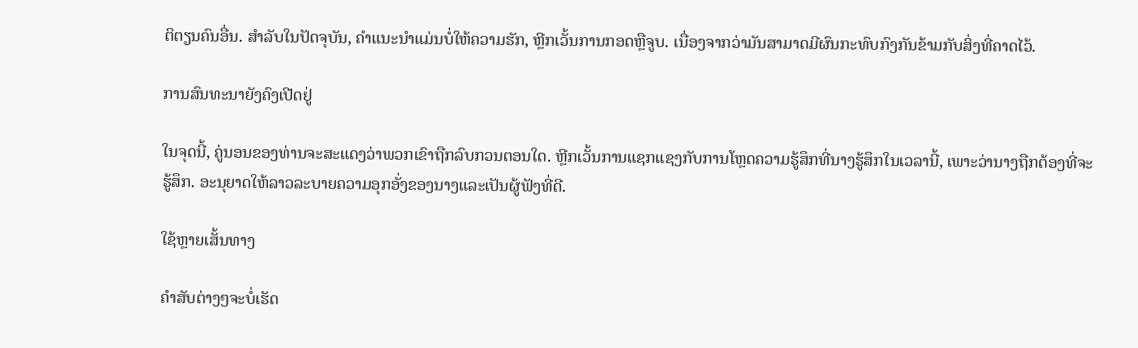ຕິຕຽນຄົນອື່ນ. ສໍາລັບໃນປັດຈຸບັນ, ຄໍາແນະນໍາແມ່ນບໍ່ໃຫ້ຄວາມຮັກ, ຫຼີກເວັ້ນການກອດຫຼືຈູບ. ເນື່ອງຈາກວ່າມັນສາມາດມີຜົນກະທົບກົງກັນຂ້າມກັບສິ່ງທີ່ຄາດໄວ້.

ການສົນທະນາຍັງຄົງເປີດຢູ່

ໃນຈຸດນີ້, ຄູ່ນອນຂອງທ່ານຈະສະແດງວ່າພວກເຂົາຖືກລົບກວນຕອນໃດ. ຫຼີກເວັ້ນການແຊກແຊງກັບການໂຫຼດຄວາມຮູ້ສຶກທີ່ນາງຮູ້ສຶກໃນເວລານີ້, ເພາະວ່ານາງຖືກຕ້ອງທີ່ຈະຮູ້ສຶກ. ອະນຸຍາດໃຫ້ລາວລະບາຍຄວາມອຸກອັ່ງຂອງນາງແລະເປັນຜູ້ຟັງທີ່ດີ.

ໃຊ້ຫຼາຍເສັ້ນທາງ

ຄໍາສັບຕ່າງໆຈະບໍ່ເຮັດ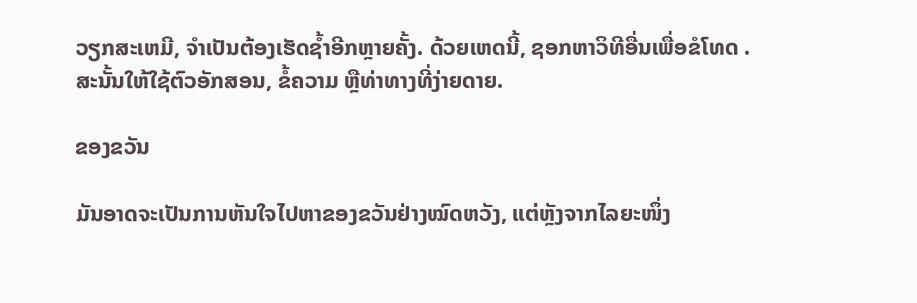ວຽກສະເຫມີ, ຈໍາເປັນຕ້ອງເຮັດຊ້ຳອີກຫຼາຍຄັ້ງ. ດ້ວຍເຫດນີ້, ຊອກຫາວິທີອື່ນເພື່ອຂໍໂທດ . ສະນັ້ນໃຫ້ໃຊ້ຕົວອັກສອນ, ຂໍ້ຄວາມ ຫຼືທ່າທາງທີ່ງ່າຍດາຍ.

ຂອງຂວັນ

ມັນອາດຈະເປັນການຫັນໃຈໄປຫາຂອງຂວັນຢ່າງໝົດຫວັງ, ແຕ່ຫຼັງຈາກໄລຍະໜຶ່ງ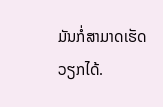ມັນກໍ່ສາມາດເຮັດວຽກໄດ້.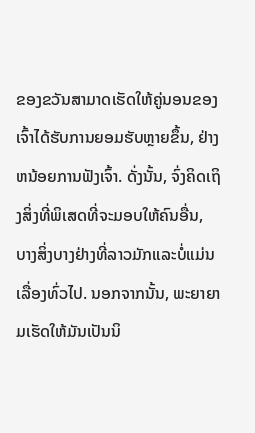ຂອງຂວັນສາມາດເຮັດໃຫ້ຄູ່ນອນຂອງເຈົ້າໄດ້ຮັບການຍອມຮັບຫຼາຍຂຶ້ນ, ຢ່າງຫນ້ອຍການຟັງເຈົ້າ. ດັ່ງນັ້ນ, ຈົ່ງຄິດເຖິງສິ່ງທີ່ພິເສດທີ່ຈະມອບໃຫ້ຄົນອື່ນ, ບາງສິ່ງບາງຢ່າງທີ່ລາວມັກແລະບໍ່ແມ່ນເລື່ອງທົ່ວໄປ. ນອກຈາກນັ້ນ, ພະຍາຍາມເຮັດໃຫ້ມັນເປັນນິ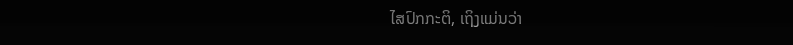ໄສປົກກະຕິ, ເຖິງແມ່ນວ່າ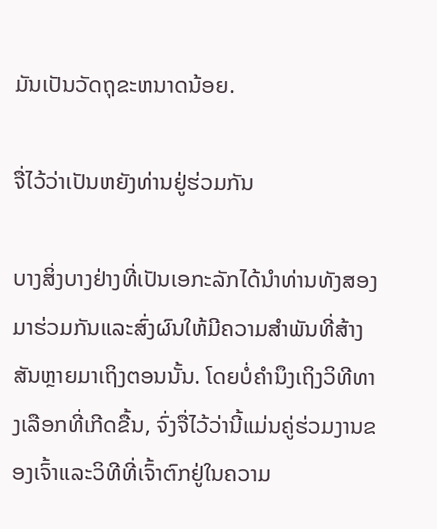ມັນເປັນວັດຖຸຂະຫນາດນ້ອຍ.

ຈື່ໄວ້ວ່າເປັນຫຍັງທ່ານຢູ່ຮ່ວມກັນ

ບາງສິ່ງບາງຢ່າງທີ່ເປັນເອກະລັກໄດ້ນໍາທ່ານທັງສອງມາຮ່ວມກັນແລະສົ່ງຜົນໃຫ້ມີຄວາມສໍາພັນທີ່ສ້າງສັນຫຼາຍມາເຖິງຕອນນັ້ນ. ໂດຍບໍ່ຄໍານຶງເຖິງວິທີທາງເລືອກທີ່ເກີດຂື້ນ, ຈົ່ງຈື່ໄວ້ວ່ານີ້ແມ່ນຄູ່ຮ່ວມງານຂອງເຈົ້າແລະວິທີທີ່ເຈົ້າຕົກຢູ່ໃນຄວາມ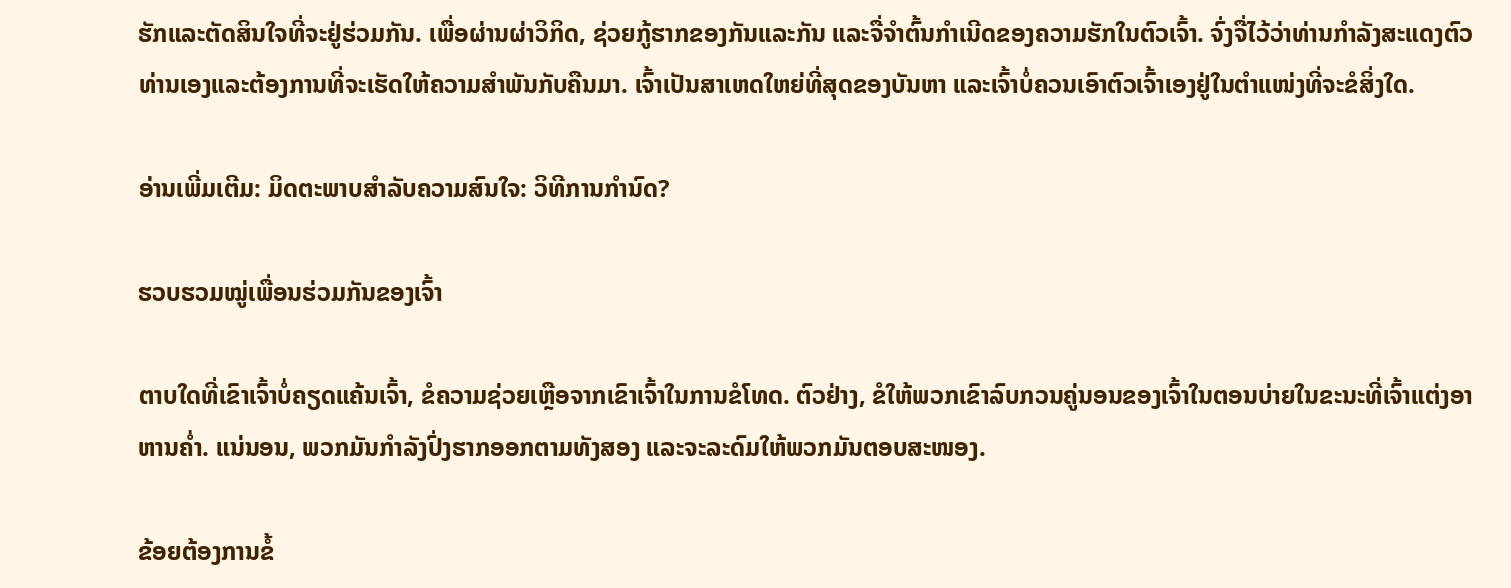ຮັກແລະຕັດສິນໃຈທີ່ຈະຢູ່ຮ່ວມກັນ. ເພື່ອຜ່ານຜ່າວິກິດ, ຊ່ວຍກູ້ຮາກຂອງກັນແລະກັນ ແລະຈື່ຈໍາຕົ້ນກໍາເນີດຂອງຄວາມຮັກໃນຕົວເຈົ້າ. ຈົ່ງຈື່ໄວ້ວ່າທ່ານກໍາລັງສະແດງຕົວທ່ານເອງແລະຕ້ອງການທີ່ຈະເຮັດໃຫ້ຄວາມສໍາພັນກັບຄືນມາ. ເຈົ້າເປັນສາເຫດໃຫຍ່ທີ່ສຸດຂອງບັນຫາ ແລະເຈົ້າບໍ່ຄວນເອົາຕົວເຈົ້າເອງຢູ່ໃນຕຳແໜ່ງທີ່ຈະຂໍສິ່ງໃດ.

ອ່ານເພີ່ມເຕີມ: ມິດຕະພາບສຳລັບຄວາມສົນໃຈ: ວິທີການກໍານົດ?

ຮວບຮວມໝູ່ເພື່ອນຮ່ວມກັນຂອງເຈົ້າ

ຕາບໃດທີ່ເຂົາເຈົ້າບໍ່ຄຽດແຄ້ນເຈົ້າ, ຂໍຄວາມຊ່ວຍເຫຼືອຈາກເຂົາເຈົ້າໃນການຂໍໂທດ. ຕົວຢ່າງ, ຂໍໃຫ້ພວກເຂົາລົບກວນຄູ່ນອນຂອງເຈົ້າໃນຕອນບ່າຍໃນຂະນະທີ່ເຈົ້າແຕ່ງອາຫານຄ່ຳ. ແນ່ນອນ, ພວກມັນກຳລັງປົ່ງຮາກອອກຕາມທັງສອງ ແລະຈະລະດົມໃຫ້ພວກມັນຕອບສະໜອງ.

ຂ້ອຍຕ້ອງການຂໍ້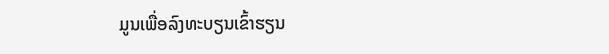ມູນເພື່ອລົງທະບຽນເຂົ້າຮຽນ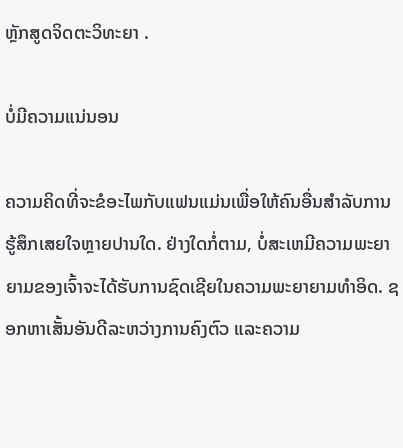ຫຼັກສູດຈິດຕະວິທະຍາ .

ບໍ່ມີຄວາມແນ່ນອນ

ຄວາມຄິດທີ່ຈະຂໍອະໄພກັບແຟນແມ່ນເພື່ອໃຫ້ຄົນອື່ນສໍາລັບການຮູ້ສຶກເສຍໃຈຫຼາຍປານໃດ. ຢ່າງໃດກໍ່ຕາມ, ບໍ່ສະເຫມີຄວາມພະຍາຍາມຂອງເຈົ້າຈະໄດ້ຮັບການຊົດເຊີຍໃນຄວາມພະຍາຍາມທໍາອິດ. ຊອກຫາເສັ້ນອັນດີລະຫວ່າງການຄົງຕົວ ແລະຄວາມ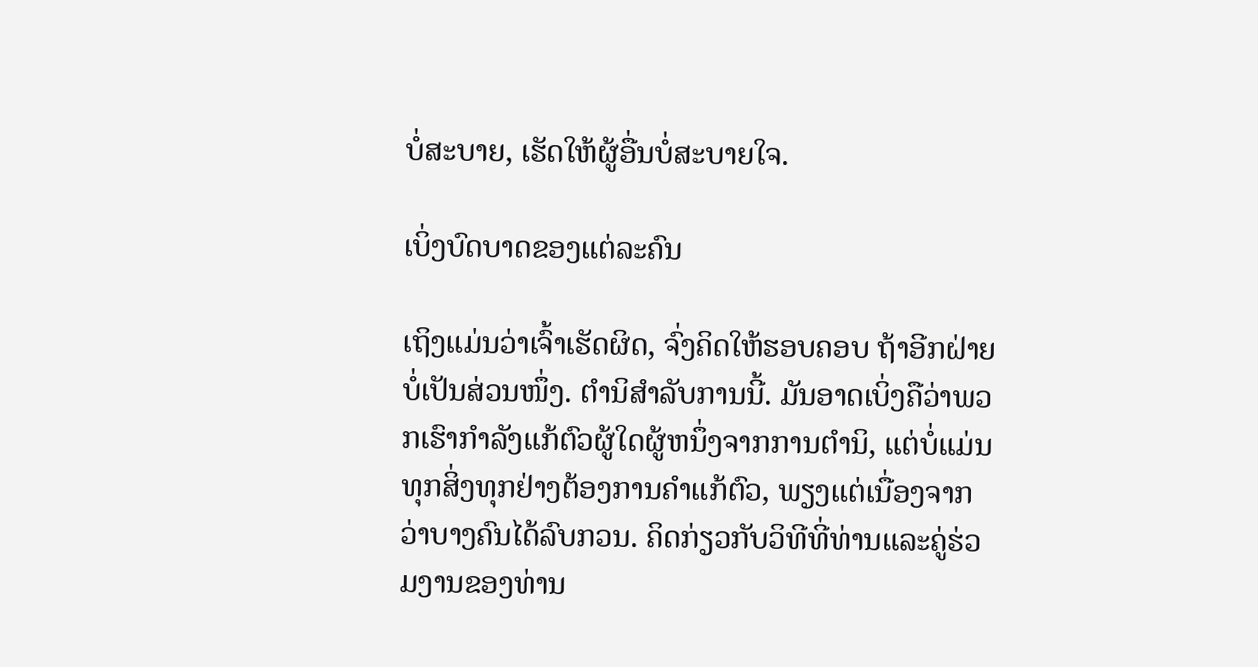ບໍ່ສະບາຍ, ເຮັດໃຫ້ຜູ້ອື່ນບໍ່ສະບາຍໃຈ.

ເບິ່ງບົດບາດຂອງແຕ່ລະຄົນ

ເຖິງແມ່ນວ່າເຈົ້າເຮັດຜິດ, ຈົ່ງຄິດໃຫ້ຮອບຄອບ ຖ້າອີກຝ່າຍບໍ່ເປັນສ່ວນໜຶ່ງ. ຕໍານິສໍາລັບການນີ້. ມັນອາດເບິ່ງຄືວ່າພວກເຮົາກໍາລັງແກ້ຕົວຜູ້ໃດຜູ້ຫນຶ່ງຈາກການຕໍານິ, ແຕ່ບໍ່ແມ່ນທຸກສິ່ງທຸກຢ່າງຕ້ອງການຄໍາແກ້ຕົວ, ພຽງແຕ່ເນື່ອງຈາກວ່າບາງຄົນໄດ້ລົບກວນ. ຄິດກ່ຽວກັບວິທີທີ່ທ່ານແລະຄູ່ຮ່ວມງານຂອງທ່ານ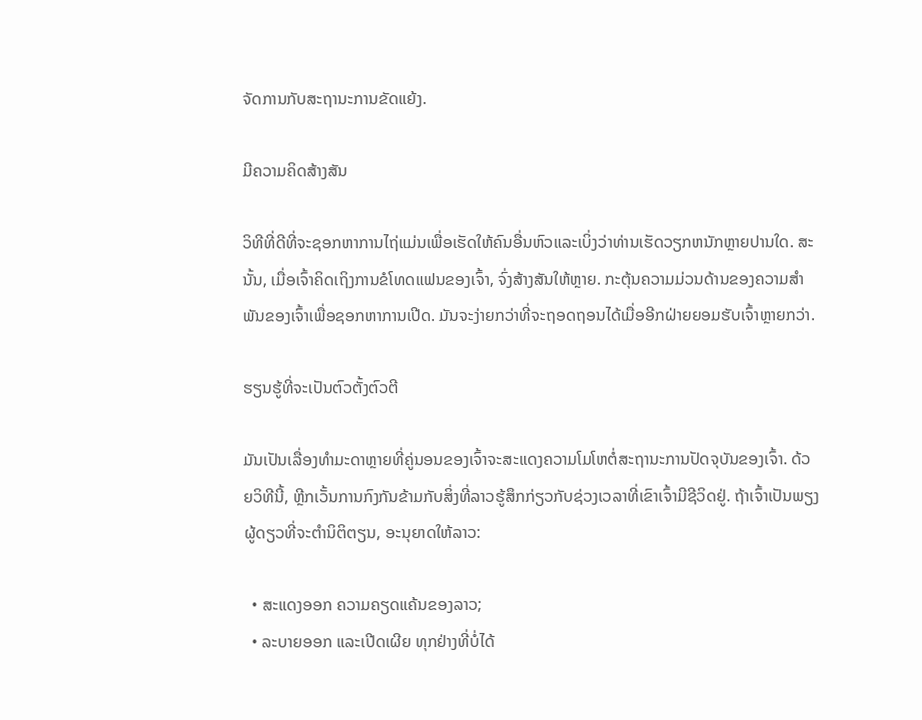ຈັດການກັບສະຖານະການຂັດແຍ້ງ.

ມີຄວາມຄິດສ້າງສັນ

ວິທີທີ່ດີທີ່ຈະຊອກຫາການໄຖ່ແມ່ນເພື່ອເຮັດໃຫ້ຄົນອື່ນຫົວແລະເບິ່ງວ່າທ່ານເຮັດວຽກຫນັກຫຼາຍປານໃດ. ສະນັ້ນ, ເມື່ອເຈົ້າຄິດເຖິງການຂໍໂທດແຟນຂອງເຈົ້າ, ຈົ່ງສ້າງສັນໃຫ້ຫຼາຍ. ກະຕຸ້ນຄວາມມ່ວນດ້ານຂອງຄວາມສໍາພັນຂອງເຈົ້າເພື່ອຊອກຫາການເປີດ. ມັນຈະງ່າຍກວ່າທີ່ຈະຖອດຖອນໄດ້ເມື່ອອີກຝ່າຍຍອມຮັບເຈົ້າຫຼາຍກວ່າ.

ຮຽນຮູ້ທີ່ຈະເປັນຕົວຕັ້ງຕົວຕີ

ມັນເປັນເລື່ອງທຳມະດາຫຼາຍທີ່ຄູ່ນອນຂອງເຈົ້າຈະສະແດງຄວາມໂມໂຫຕໍ່ສະຖານະການປັດຈຸບັນຂອງເຈົ້າ. ດ້ວຍວິທີນີ້, ຫຼີກເວັ້ນການກົງກັນຂ້າມກັບສິ່ງທີ່ລາວຮູ້ສຶກກ່ຽວກັບຊ່ວງເວລາທີ່ເຂົາເຈົ້າມີຊີວິດຢູ່. ຖ້າເຈົ້າເປັນພຽງຜູ້ດຽວທີ່ຈະຕໍານິຕິຕຽນ, ອະນຸຍາດໃຫ້ລາວ:

  • ສະແດງອອກ ຄວາມຄຽດແຄ້ນຂອງລາວ;
  • ລະບາຍອອກ ແລະເປີດເຜີຍ ທຸກຢ່າງທີ່ບໍ່ໄດ້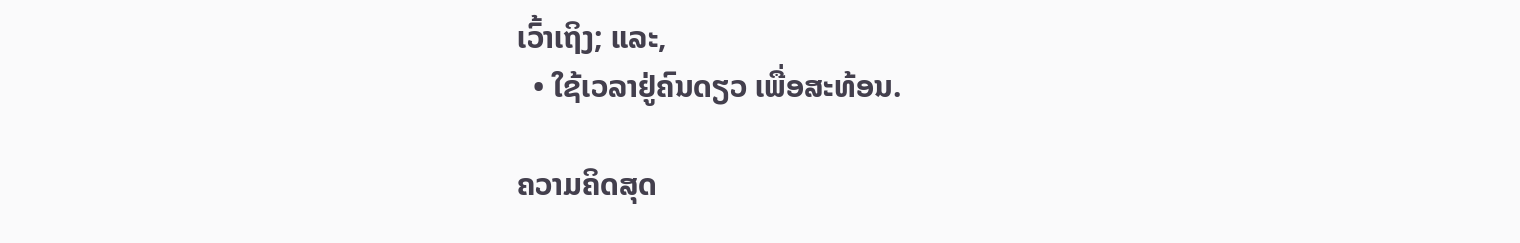ເວົ້າເຖິງ; ແລະ,
  • ໃຊ້ເວລາຢູ່ຄົນດຽວ ເພື່ອສະທ້ອນ.

ຄວາມຄິດສຸດ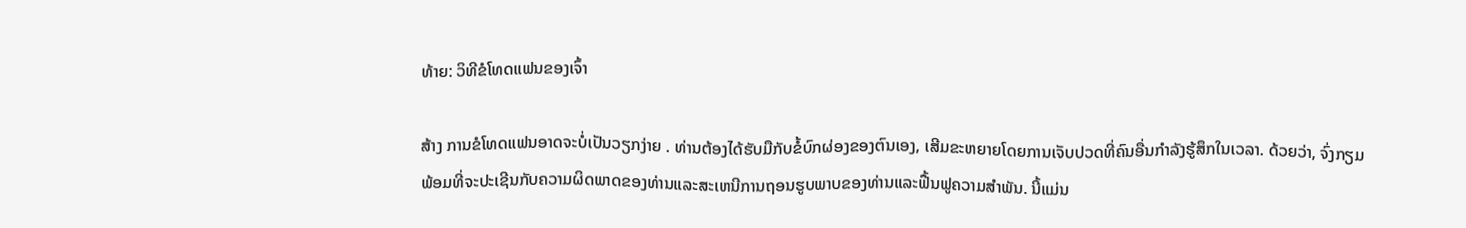ທ້າຍ: ວິທີຂໍໂທດແຟນຂອງເຈົ້າ

ສ້າງ ການຂໍໂທດແຟນອາດຈະບໍ່ເປັນວຽກງ່າຍ . ທ່ານຕ້ອງໄດ້ຮັບມືກັບຂໍ້ບົກຜ່ອງຂອງຕົນເອງ, ເສີມຂະຫຍາຍໂດຍການເຈັບປວດທີ່ຄົນອື່ນກໍາລັງຮູ້ສຶກໃນເວລາ. ດ້ວຍວ່າ, ຈົ່ງກຽມພ້ອມທີ່ຈະປະເຊີນກັບຄວາມຜິດພາດຂອງທ່ານແລະສະເຫນີການຖອນຮູບພາບຂອງທ່ານແລະຟື້ນຟູຄວາມສໍາພັນ. ນີ້ແມ່ນ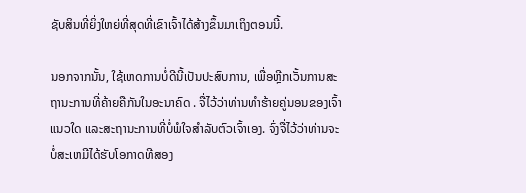ຊັບສິນທີ່ຍິ່ງໃຫຍ່ທີ່ສຸດທີ່ເຂົາເຈົ້າໄດ້ສ້າງຂຶ້ນມາເຖິງຕອນນີ້.

ນອກຈາກນັ້ນ, ໃຊ້ເຫດການບໍ່ດີນີ້ເປັນປະສົບການ, ເພື່ອຫຼີກເວັ້ນການສະຖານະການທີ່ຄ້າຍຄືກັນໃນອະນາຄົດ . ຈື່ໄວ້ວ່າທ່ານທໍາຮ້າຍຄູ່ນອນຂອງເຈົ້າແນວໃດ ແລະສະຖານະການທີ່ບໍ່ພໍໃຈສຳລັບຕົວເຈົ້າເອງ. ຈົ່ງຈື່ໄວ້ວ່າທ່ານຈະບໍ່ສະເຫມີໄດ້ຮັບໂອກາດທີສອງ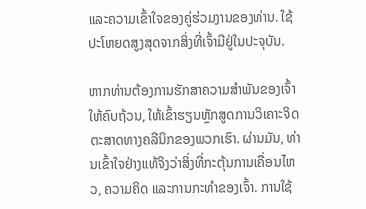ແລະຄວາມເຂົ້າໃຈຂອງຄູ່ຮ່ວມງານຂອງທ່ານ. ໃຊ້ປະໂຫຍດສູງສຸດຈາກສິ່ງທີ່ເຈົ້າມີຢູ່ໃນປະຈຸບັນ.

ຫາກທ່ານຕ້ອງການຮັກສາຄວາມສຳພັນຂອງເຈົ້າໃຫ້ຄົບຖ້ວນ, ໃຫ້ເຂົ້າຮຽນຫຼັກສູດການວິເຄາະຈິດຕະສາດທາງຄລີນິກຂອງພວກເຮົາ. ຜ່ານມັນ, ທ່ານເຂົ້າໃຈຢ່າງແທ້ຈິງວ່າສິ່ງທີ່ກະຕຸ້ນການເຄື່ອນໄຫວ, ຄວາມຄິດ ແລະການກະທໍາຂອງເຈົ້າ. ການໃຊ້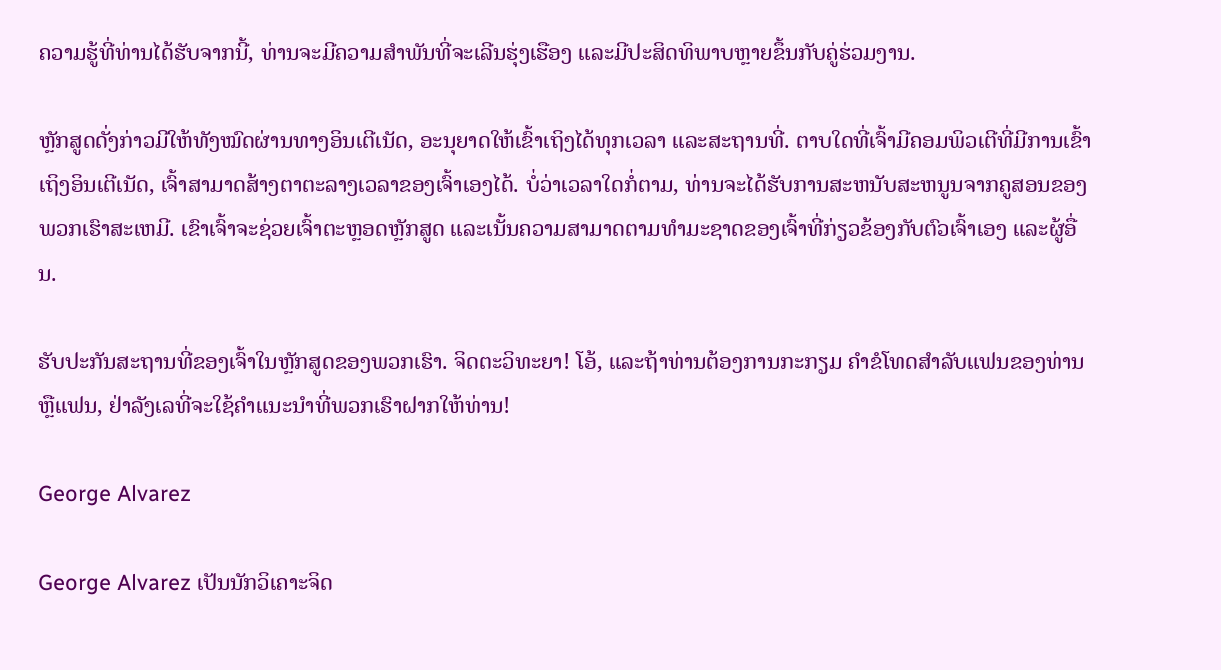ຄວາມຮູ້ທີ່ທ່ານໄດ້ຮັບຈາກນີ້, ທ່ານຈະມີຄວາມສຳພັນທີ່ຈະເລີນຮຸ່ງເຮືອງ ແລະມີປະສິດທິພາບຫຼາຍຂຶ້ນກັບຄູ່ຮ່ວມງານ.

ຫຼັກສູດດັ່ງກ່າວມີໃຫ້ທັງໝົດຜ່ານທາງອິນເຕີເນັດ, ອະນຸຍາດໃຫ້ເຂົ້າເຖິງໄດ້ທຸກເວລາ ແລະສະຖານທີ່. ຕາບໃດທີ່ເຈົ້າມີຄອມພິວເຕີທີ່ມີການເຂົ້າເຖິງອິນເຕີເນັດ, ເຈົ້າສາມາດສ້າງຕາຕະລາງເວລາຂອງເຈົ້າເອງໄດ້. ບໍ່ວ່າເວລາໃດກໍ່ຕາມ, ທ່ານຈະໄດ້ຮັບການສະຫນັບສະຫນູນຈາກຄູສອນຂອງພວກເຮົາສະເຫມີ. ເຂົາເຈົ້າຈະຊ່ວຍເຈົ້າຕະຫຼອດຫຼັກສູດ ແລະເນັ້ນຄວາມສາມາດຕາມທໍາມະຊາດຂອງເຈົ້າທີ່ກ່ຽວຂ້ອງກັບຕົວເຈົ້າເອງ ແລະຜູ້ອື່ນ.

ຮັບປະກັນສະຖານທີ່ຂອງເຈົ້າໃນຫຼັກສູດຂອງພວກເຮົາ. ຈິດຕະວິທະຍາ! ໂອ້, ແລະຖ້າທ່ານຕ້ອງການກະກຽມ ຄໍາຂໍໂທດສໍາລັບແຟນຂອງທ່ານ ຫຼືແຟນ, ຢ່າລັງເລທີ່ຈະໃຊ້ຄໍາແນະນໍາທີ່ພວກເຮົາຝາກໃຫ້ທ່ານ!

George Alvarez

George Alvarez ເປັນນັກວິເຄາະຈິດ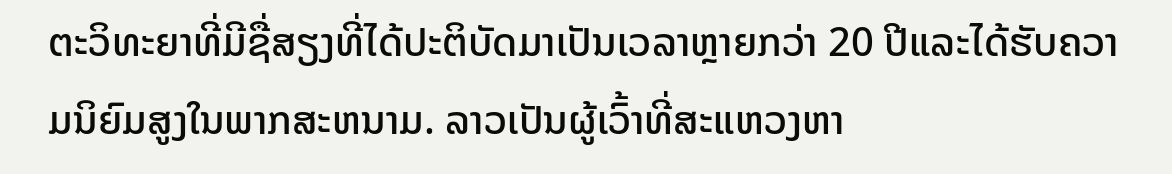ຕະວິທະຍາທີ່ມີຊື່ສຽງທີ່ໄດ້ປະຕິບັດມາເປັນເວລາຫຼາຍກວ່າ 20 ປີແລະໄດ້ຮັບຄວາມນິຍົມສູງໃນພາກສະຫນາມ. ລາວເປັນຜູ້ເວົ້າທີ່ສະແຫວງຫາ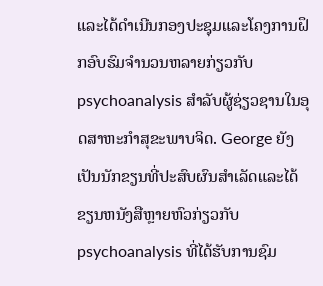ແລະໄດ້ດໍາເນີນກອງປະຊຸມແລະໂຄງການຝຶກອົບຮົມຈໍານວນຫລາຍກ່ຽວກັບ psychoanalysis ສໍາລັບຜູ້ຊ່ຽວຊານໃນອຸດສາຫະກໍາສຸຂະພາບຈິດ. George ຍັງເປັນນັກຂຽນທີ່ປະສົບຜົນສໍາເລັດແລະໄດ້ຂຽນຫນັງສືຫຼາຍຫົວກ່ຽວກັບ psychoanalysis ທີ່ໄດ້ຮັບການຊົມ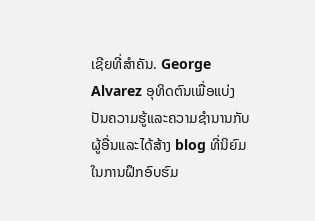ເຊີຍທີ່ສໍາຄັນ. George Alvarez ອຸທິດຕົນເພື່ອແບ່ງປັນຄວາມຮູ້ແລະຄວາມຊໍານານກັບຜູ້ອື່ນແລະໄດ້ສ້າງ blog ທີ່ນິຍົມໃນການຝຶກອົບຮົມ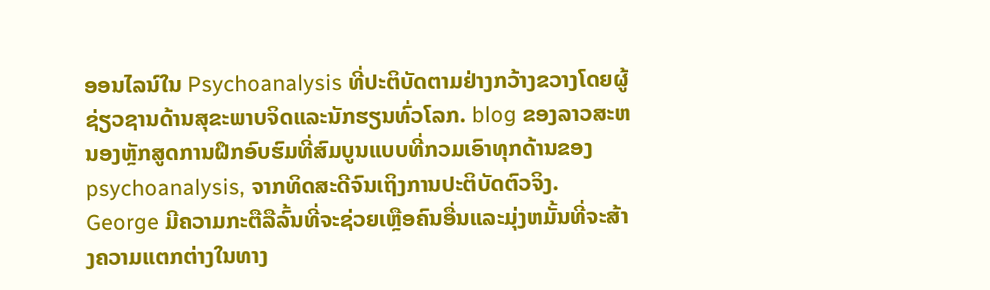ອອນໄລນ໌ໃນ Psychoanalysis ທີ່ປະຕິບັດຕາມຢ່າງກວ້າງຂວາງໂດຍຜູ້ຊ່ຽວຊານດ້ານສຸຂະພາບຈິດແລະນັກຮຽນທົ່ວໂລກ. blog ຂອງລາວສະຫນອງຫຼັກສູດການຝຶກອົບຮົມທີ່ສົມບູນແບບທີ່ກວມເອົາທຸກດ້ານຂອງ psychoanalysis, ຈາກທິດສະດີຈົນເຖິງການປະຕິບັດຕົວຈິງ. George ມີຄວາມກະຕືລືລົ້ນທີ່ຈະຊ່ວຍເຫຼືອຄົນອື່ນແລະມຸ່ງຫມັ້ນທີ່ຈະສ້າງຄວາມແຕກຕ່າງໃນທາງ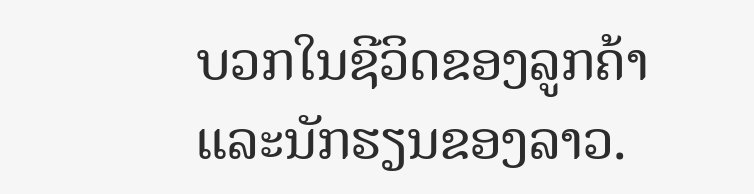ບວກໃນຊີວິດຂອງລູກຄ້າແລະນັກຮຽນຂອງລາວ.